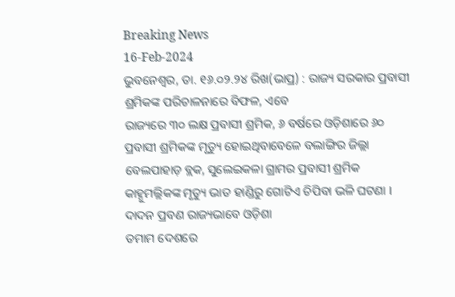Breaking News
16-Feb-2024
ଭୁବନେଶ୍ୱର, ତା. ୧୬.୦୨.୨୪ ରିଖ(ଭାପ୍ର) : ରାଜ୍ୟ ସରକାର ପ୍ରବାସୀ ଶ୍ରମିକଙ୍କ ପରିଚାଳନାରେ ବିଫଳ, ଏବେ
ରାଜ୍ୟରେ ୩୦ ଲକ୍ଷ ପ୍ରବାସୀ ଶ୍ରମିକ, ୬ ବର୍ଷରେ ଓଡ଼ିଶାରେ ୬୦ ପ୍ରବାସୀ ଶ୍ରମିକଙ୍କ ମୃତ୍ୟୁ ହୋଇଥିବାବେଳେ ବଲାଙ୍ଗିର ଜିଲ୍ଲା ବେଲପାହାଡ଼ ବ୍ଲକ, ସୁଲେଇକଳା ଗ୍ରାମର ପ୍ରବାସୀ ଶ୍ରମିକ କାହ୍ନୁମଲ୍ଲିକଙ୍କ ମୃତ୍ୟୁ ଭାତ ହାଣ୍ଡିରୁ ଗୋଟିଏ ଚିପିବା ଭଳି ଘଟଣା । ଦାଦନ ପ୍ରବଣ ରାଜ୍ୟଭାବେ ଓଡ଼ିଶା
ତମାମ ଦେଶରେ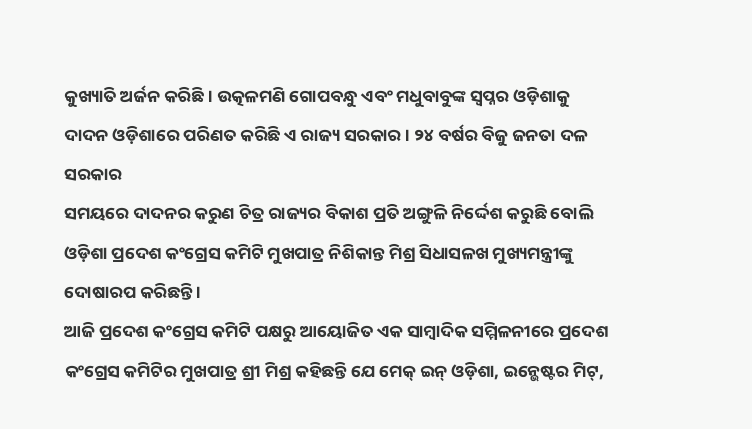କୁଖ୍ୟାତି ଅର୍ଜନ କରିଛି । ଉତ୍କଳମଣି ଗୋପବନ୍ଧୁ ଏବଂ ମଧୁବାବୁଙ୍କ ସ୍ୱପ୍ନର ଓଡ଼ିଶାକୁ
ଦାଦନ ଓଡ଼ିଶାରେ ପରିଣତ କରିଛି ଏ ରାଜ୍ୟ ସରକାର । ୨୪ ବର୍ଷର ବିଜୁ ଜନତା ଦଳ ସରକାର
ସମୟରେ ଦାଦନର କରୁଣ ଚିତ୍ର ରାଜ୍ୟର ବିକାଶ ପ୍ରତି ଅଙ୍ଗୁଳି ନିର୍ଦ୍ଦେଶ କରୁଛି ବୋଲି ଓଡ଼ିଶା ପ୍ରଦେଶ କଂଗ୍ରେସ କମିଟି ମୁଖପାତ୍ର ନିଶିକାନ୍ତ ମିଶ୍ର ସିଧାସଳଖ ମୁଖ୍ୟମନ୍ତ୍ରୀଙ୍କୁ ଦୋଷାରପ କରିଛନ୍ତି ।
ଆଜି ପ୍ରଦେଶ କଂଗ୍ରେସ କମିଟି ପକ୍ଷରୁ ଆୟୋଜିତ ଏକ ସାମ୍ବାଦିକ ସମ୍ମିଳନୀରେ ପ୍ରଦେଶ କଂଗ୍ରେସ କମିଟିର ମୁଖପାତ୍ର ଶ୍ରୀ ମିଶ୍ର କହିଛନ୍ତି ଯେ ମେକ୍ ଇନ୍ ଓଡ଼ିଶା, ଇନ୍ଭେଷ୍ଟର ମିଟ୍,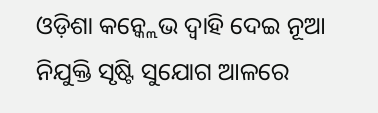ଓଡ଼ିଶା କନ୍କ୍ଲେଭ ଦ୍ୱାହି ଦେଇ ନୂଆ ନିଯୁକ୍ତି ସୃଷ୍ଟି ସୁଯୋଗ ଆଳରେ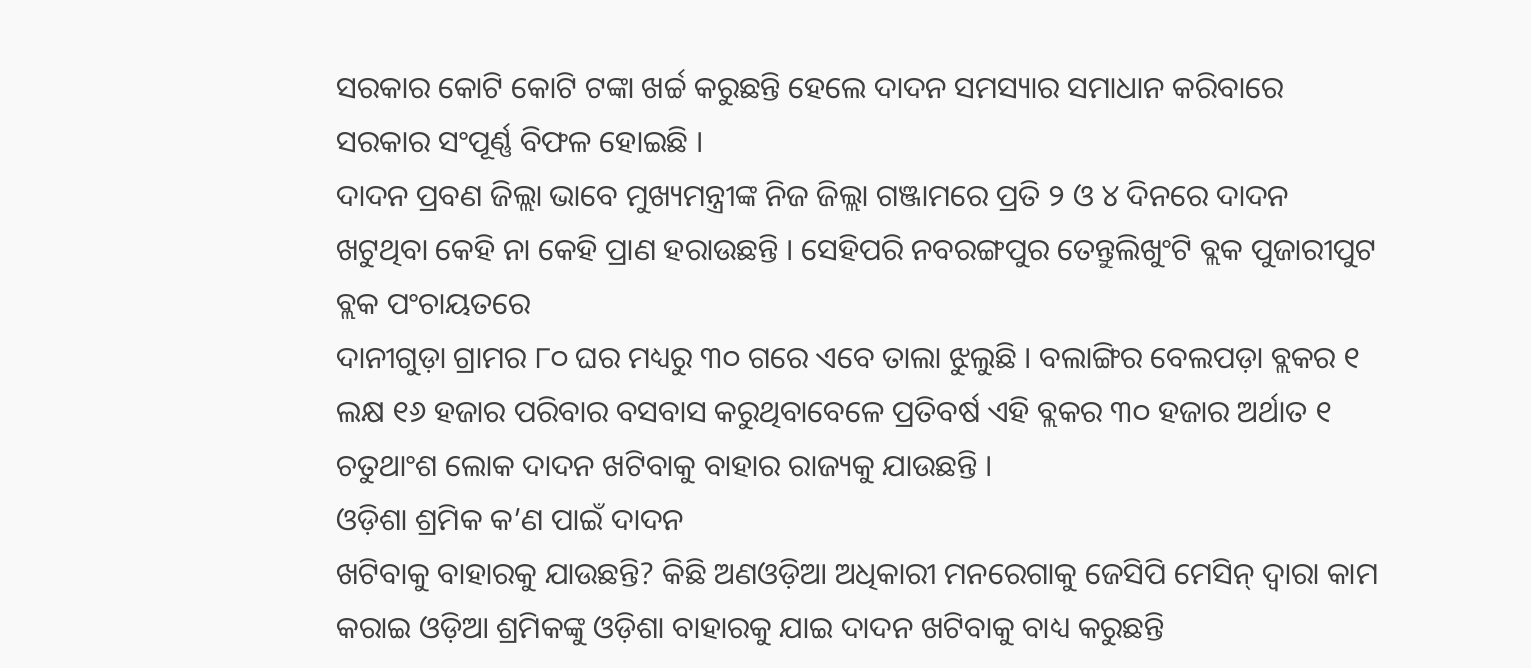ସରକାର କୋଟି କୋଟି ଟଙ୍କା ଖର୍ଚ୍ଚ କରୁଛନ୍ତି ହେଲେ ଦାଦନ ସମସ୍ୟାର ସମାଧାନ କରିବାରେ ସରକାର ସଂପୂର୍ଣ୍ଣ ବିଫଳ ହୋଇଛି ।
ଦାଦନ ପ୍ରବଣ ଜିଲ୍ଲା ଭାବେ ମୁଖ୍ୟମନ୍ତ୍ରୀଙ୍କ ନିଜ ଜିଲ୍ଲା ଗଞ୍ଜାମରେ ପ୍ରତି ୨ ଓ ୪ ଦିନରେ ଦାଦନ ଖଟୁଥିବା କେହି ନା କେହି ପ୍ରାଣ ହରାଉଛନ୍ତି । ସେହିପରି ନବରଙ୍ଗପୁର ତେନ୍ତୁଲିଖୁଂଟି ବ୍ଲକ ପୁଜାରୀପୁଟ ବ୍ଲକ ପଂଚାୟତରେ
ଦାନୀଗୁଡ଼ା ଗ୍ରାମର ୮୦ ଘର ମଧ୍ୟରୁ ୩୦ ଗରେ ଏବେ ତାଲା ଝୁଲୁଛି । ବଲାଙ୍ଗିର ବେଲପଡ଼ା ବ୍ଲକର ୧
ଲକ୍ଷ ୧୬ ହଜାର ପରିବାର ବସବାସ କରୁଥିବାବେଳେ ପ୍ରତିବର୍ଷ ଏହି ବ୍ଲକର ୩୦ ହଜାର ଅର୍ଥାତ ୧
ଚତୁଥାଂଶ ଲୋକ ଦାଦନ ଖଟିବାକୁ ବାହାର ରାଜ୍ୟକୁ ଯାଉଛନ୍ତି ।
ଓଡ଼ିଶା ଶ୍ରମିକ କ’ଣ ପାଇଁ ଦାଦନ
ଖଟିବାକୁ ବାହାରକୁ ଯାଉଛନ୍ତି? କିଛି ଅଣଓଡ଼ିଆ ଅଧିକାରୀ ମନରେଗାକୁ ଜେସିପି ମେସିନ୍ ଦ୍ୱାରା କାମ କରାଇ ଓଡ଼ିଆ ଶ୍ରମିକଙ୍କୁ ଓଡ଼ିଶା ବାହାରକୁ ଯାଇ ଦାଦନ ଖଟିବାକୁ ବାଧ୍ୟ କରୁଛନ୍ତି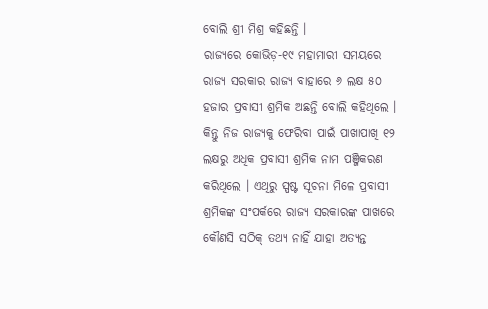ବୋଲି ଶ୍ରୀ ମିଶ୍ର କହିଛନ୍ତି ।
ରାଜ୍ୟରେ କୋଭିଡ଼-୧୯ ମହାମାରୀ ସମୟରେ ରାଜ୍ୟ ସରକାର ରାଜ୍ୟ ବାହାରେ ୬ ଲକ୍ଷ ୫୦ ହଜାର ପ୍ରବାସୀ ଶ୍ରମିକ ଅଛନ୍ତି ବୋଲି କହିଥିଲେ । କିନ୍ତୁ ନିଜ ରାଜ୍ୟକୁ ଫେରିବା ପାଇଁ ପାଖାପାଖି ୧୨ ଲକ୍ଷରୁ ଅଧିକ ପ୍ରବାସୀ ଶ୍ରମିକ ନାମ ପଞ୍ଜିକରଣ କରିଥିଲେ । ଏଥିରୁ ସ୍ପଷ୍ଟ ସୂଚନା ମିଳେ ପ୍ରବାସୀ ଶ୍ରମିକଙ୍କ ସଂପର୍କରେ ରାଜ୍ୟ ସରକାରଙ୍କ ପାଖରେ କୌଣସି ସଠିକ୍ ତଥ୍ୟ ନାହିଁ ଯାହା ଅତ୍ୟନ୍ତ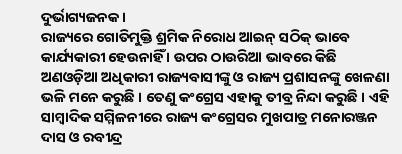ଦୁର୍ଭାଗ୍ୟଜନକ ।
ରାଜ୍ୟରେ ଗୋତିମୁକ୍ତି ଶ୍ରମିକ ନିରୋଧ ଆଇନ୍ ସଠିକ୍ ଭାବେ କାର୍ଯ୍ୟକାରୀ ହେଉନାହିଁ । ଉପର ଠାଉରିଆ ଭାବରେ କିଛି ଅଣଓଡ଼ିଆ ଅଧିକାରୀ ରାଜ୍ୟବାସୀଙ୍କୁ ଓ ରାଜ୍ୟ ପ୍ରଶାସନଙ୍କୁ ଖେଳଣା ଭଳି ମନେ କରୁଛି । ତେଣୁ କଂଗ୍ରେସ ଏହାକୁ ତୀବ୍ର ନିନ୍ଦା କରୁଛି । ଏହି ସାମ୍ବାଦିକ ସମ୍ମିଳନୀରେ ରାଜ୍ୟ କଂଗ୍ରେସର ମୁଖପାତ୍ର ମନୋରଞ୍ଜନ ଦାସ ଓ ରବୀନ୍ଦ୍ର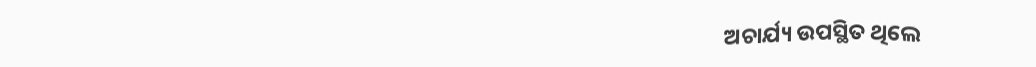ଅଚାର୍ଯ୍ୟ ଉପସ୍ଥିତ ଥିଲେ